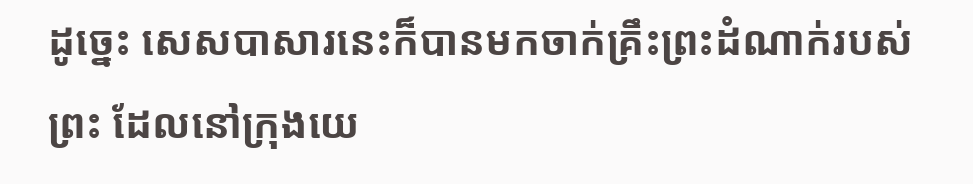ដូច្នេះ សេសបាសារនេះក៏បានមកចាក់គ្រឹះព្រះដំណាក់របស់ព្រះ ដែលនៅក្រុងយេ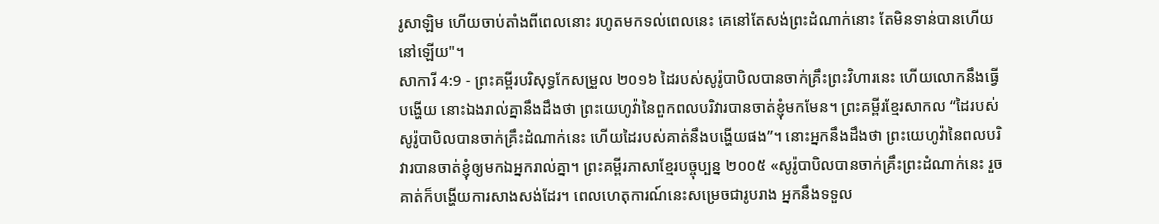រូសាឡិម ហើយចាប់តាំងពីពេលនោះ រហូតមកទល់ពេលនេះ គេនៅតែសង់ព្រះដំណាក់នោះ តែមិនទាន់បានហើយនៅឡើយ"។
សាការី 4:9 - ព្រះគម្ពីរបរិសុទ្ធកែសម្រួល ២០១៦ ដៃរបស់សូរ៉ូបាបិលបានចាក់គ្រឹះព្រះវិហារនេះ ហើយលោកនឹងធ្វើបង្ហើយ នោះឯងរាល់គ្នានឹងដឹងថា ព្រះយេហូវ៉ានៃពួកពលបរិវារបានចាត់ខ្ញុំមកមែន។ ព្រះគម្ពីរខ្មែរសាកល “ដៃរបស់សូរ៉ូបាបិលបានចាក់គ្រឹះដំណាក់នេះ ហើយដៃរបស់គាត់នឹងបង្ហើយផង”។ នោះអ្នកនឹងដឹងថា ព្រះយេហូវ៉ានៃពលបរិវារបានចាត់ខ្ញុំឲ្យមកឯអ្នករាល់គ្នា។ ព្រះគម្ពីរភាសាខ្មែរបច្ចុប្បន្ន ២០០៥ «សូរ៉ូបាបិលបានចាក់គ្រឹះព្រះដំណាក់នេះ រួចគាត់ក៏បង្ហើយការសាងសង់ដែរ។ ពេលហេតុការណ៍នេះសម្រេចជារូបរាង អ្នកនឹងទទួល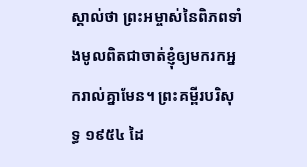ស្គាល់ថា ព្រះអម្ចាស់នៃពិភពទាំងមូលពិតជាចាត់ខ្ញុំឲ្យមករកអ្នករាល់គ្នាមែន។ ព្រះគម្ពីរបរិសុទ្ធ ១៩៥៤ ដៃ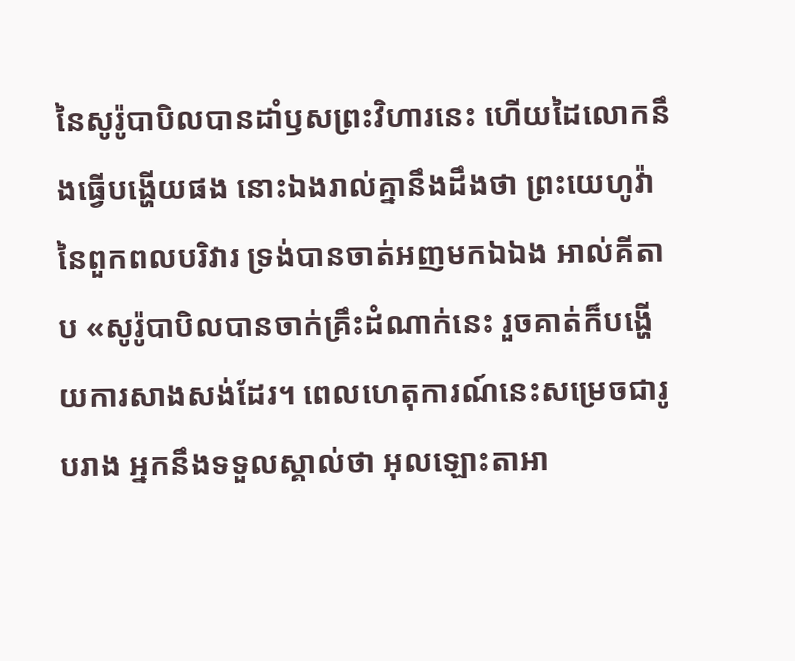នៃសូរ៉ូបាបិលបានដាំឫសព្រះវិហារនេះ ហើយដៃលោកនឹងធ្វើបង្ហើយផង នោះឯងរាល់គ្នានឹងដឹងថា ព្រះយេហូវ៉ានៃពួកពលបរិវារ ទ្រង់បានចាត់អញមកឯឯង អាល់គីតាប «សូរ៉ូបាបិលបានចាក់គ្រឹះដំណាក់នេះ រួចគាត់ក៏បង្ហើយការសាងសង់ដែរ។ ពេលហេតុការណ៍នេះសម្រេចជារូបរាង អ្នកនឹងទទួលស្គាល់ថា អុលឡោះតាអា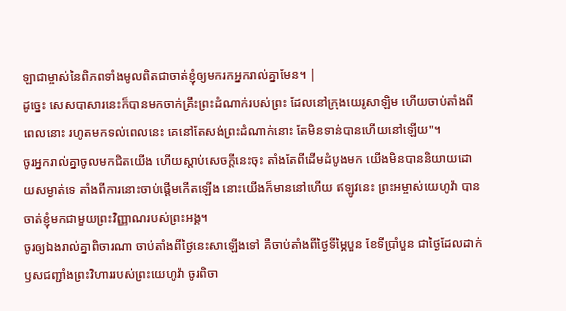ឡាជាម្ចាស់នៃពិភពទាំងមូលពិតជាចាត់ខ្ញុំឲ្យមករកអ្នករាល់គ្នាមែន។ |
ដូច្នេះ សេសបាសារនេះក៏បានមកចាក់គ្រឹះព្រះដំណាក់របស់ព្រះ ដែលនៅក្រុងយេរូសាឡិម ហើយចាប់តាំងពីពេលនោះ រហូតមកទល់ពេលនេះ គេនៅតែសង់ព្រះដំណាក់នោះ តែមិនទាន់បានហើយនៅឡើយ"។
ចូរអ្នករាល់គ្នាចូលមកជិតយើង ហើយស្តាប់សេចក្ដីនេះចុះ តាំងតែពីដើមដំបូងមក យើងមិនបាននិយាយដោយសម្ងាត់ទេ តាំងពីការនោះចាប់ផ្តើមកើតឡើង នោះយើងក៏មាននៅហើយ ឥឡូវនេះ ព្រះអម្ចាស់យេហូវ៉ា បានចាត់ខ្ញុំមកជាមួយព្រះវិញ្ញាណរបស់ព្រះអង្គ។
ចូរឲ្យឯងរាល់គ្នាពិចារណា ចាប់តាំងពីថ្ងៃនេះសាឡើងទៅ គឺចាប់តាំងពីថ្ងៃទីម្ភៃបួន ខែទីប្រាំបួន ជាថ្ងៃដែលដាក់ឫសជញ្ជាំងព្រះវិហាររបស់ព្រះយេហូវ៉ា ចូរពិចា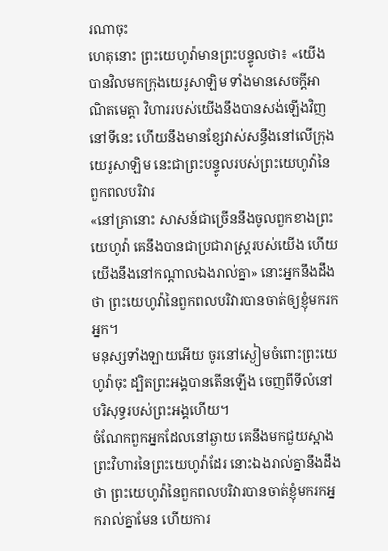រណាចុះ
ហេតុនោះ ព្រះយេហូវ៉ាមានព្រះបន្ទូលថា៖ «យើងបានវិលមកក្រុងយេរូសាឡិម ទាំងមានសេចក្ដីអាណិតមេត្តា វិហាររបស់យើងនឹងបានសង់ឡើងវិញនៅទីនេះ ហើយនឹងមានខ្សែវាស់សន្ធឹងនៅលើក្រុងយេរូសាឡិម នេះជាព្រះបន្ទូលរបស់ព្រះយេហូវ៉ានៃពួកពលបរិវារ
«នៅគ្រានោះ សាសន៍ជាច្រើននឹងចូលពួកខាងព្រះយេហូវ៉ា គេនឹងបានជាប្រជារាស្ត្ររបស់យើង ហើយយើងនឹងនៅកណ្ដាលឯងរាល់គ្នា» នោះអ្នកនឹងដឹងថា ព្រះយេហូវ៉ានៃពួកពលបរិវារបានចាត់ឲ្យខ្ញុំមករកអ្នក។
មនុស្សទាំងឡាយអើយ ចូរនៅស្ងៀមចំពោះព្រះយេហូវ៉ាចុះ ដ្បិតព្រះអង្គបានតើនឡើង ចេញពីទីលំនៅបរិសុទ្ធរបស់ព្រះអង្គហើយ។
ចំណែកពួកអ្នកដែលនៅឆ្ងាយ គេនឹងមកជួយស្អាងព្រះវិហារនៃព្រះយេហូវ៉ាដែរ នោះឯងរាល់គ្នានឹងដឹងថា ព្រះយេហូវ៉ានៃពួកពលបរិវារបានចាត់ខ្ញុំមករកអ្នករាល់គ្នាមែន ហើយការ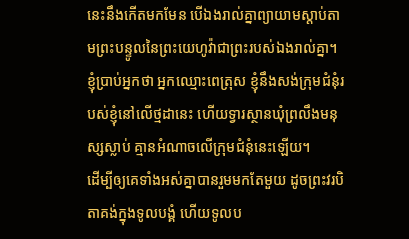នេះនឹងកើតមកមែន បើឯងរាល់គ្នាព្យាយាមស្តាប់តាមព្រះបន្ទូលនៃព្រះយេហូវ៉ាជាព្រះរបស់ឯងរាល់គ្នា។
ខ្ញុំប្រាប់អ្នកថា អ្នកឈ្មោះពេត្រុស ខ្ញុំនឹងសង់ក្រុមជំនុំរបស់ខ្ញុំនៅលើថ្មដានេះ ហើយទ្វារស្ថានឃុំព្រលឹងមនុស្សស្លាប់ គ្មានអំណាចលើក្រុមជំនុំនេះឡើយ។
ដើម្បីឲ្យគេទាំងអស់គ្នាបានរួមមកតែមួយ ដូចព្រះវរបិតាគង់ក្នុងទូលបង្គំ ហើយទូលប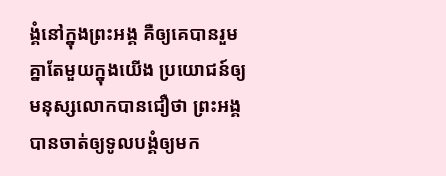ង្គំនៅក្នុងព្រះអង្គ គឺឲ្យគេបានរួមគ្នាតែមួយក្នុងយើង ប្រយោជន៍ឲ្យមនុស្សលោកបានជឿថា ព្រះអង្គបានចាត់ឲ្យទូលបង្គំឲ្យមក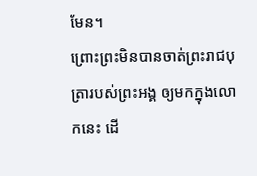មែន។
ព្រោះព្រះមិនបានចាត់ព្រះរាជបុត្រារបស់ព្រះអង្គ ឲ្យមកក្នុងលោកនេះ ដើ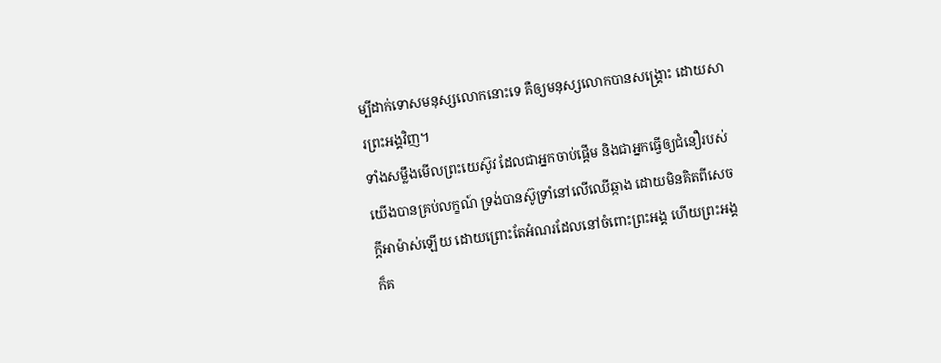ម្បីដាក់ទោសមនុស្សលោកនោះទេ គឺឲ្យមនុស្សលោកបានសង្គ្រោះ ដោយសារព្រះអង្គវិញ។
ទាំងសម្លឹងមើលព្រះយេស៊ូវ ដែលជាអ្នកចាប់ផ្តើម និងជាអ្នកធ្វើឲ្យជំនឿរបស់យើងបានគ្រប់លក្ខណ៍ ទ្រង់បានស៊ូទ្រាំនៅលើឈើឆ្កាង ដោយមិនគិតពីសេចក្ដីអាម៉ាស់ឡើយ ដោយព្រោះតែអំណរដែលនៅចំពោះព្រះអង្គ ហើយព្រះអង្គក៏គ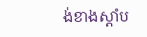ង់ខាងស្តាំប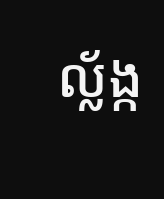ល្ល័ង្ក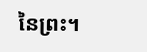នៃព្រះ។